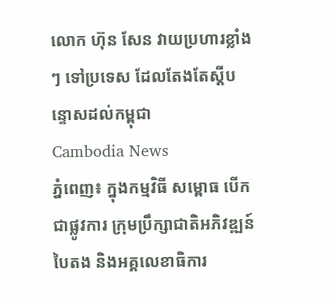លោក ហ៊ុន សែន វាយប្រហារខ្លាំងៗ ទៅប្រទេស ដែលតែងតែស្តីបន្ទោសដល់កម្ពុជា
Cambodia News
ភ្នំពេញ៖ ក្នុងកម្មវិធី សម្ពោធ បើកជាផ្លូវការ ក្រុមប្រឹក្សាជាតិអភិវឌ្ឍន៍បៃតង និងអគ្គលេខាធិការ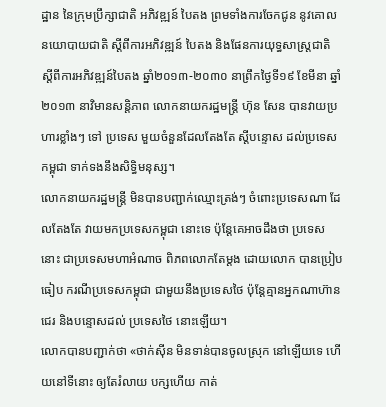ដ្ឋាន នៃក្រុមប្រឹក្សាជាតិ អភិវឌ្ឍន៍ បៃតង ព្រមទាំងការចែកជូន នូវគោលនយោបាយជាតិ ស្តីពីការអភិវឌ្ឍន៍ បៃតង និងផែនការយុទ្ធសាស្រ្តជាតិ ស្តីពីការអភិវឌ្ឍន៍បៃតង ឆ្នាំ២០១៣-២០៣០ នាព្រឹកថ្ងៃទី១៩ ខែមីនា ឆ្នាំ២០១៣ នាវិមានសន្តិភាព លោកនាយករដ្ឋមន្រ្តី ហ៊ុន សែន បានវាយប្រហារខ្លាំងៗ ទៅ ប្រទេស មួយចំនួនដែលតែងតែ ស្តីបន្ទោស ដល់ប្រទេសកម្ពុជា ទាក់ទងនឹងសិទ្ធិមនុស្ស។
លោកនាយករដ្ឋមន្រ្តី មិនបានបញ្ជាក់ឈ្មោះត្រង់ៗ ចំពោះប្រទេសណា ដែលតែងតែ វាយមកប្រទេសកម្ពុជា នោះទេ ប៉ុន្តែគេអាចដឹងថា ប្រទេសនោះ ជាប្រទេសមហាអំណាច ពិភពលោកតែម្តង ដោយលោក បានប្រៀបធៀប ករណីប្រទេសកម្ពុជា ជាមួយនឹងប្រទេសថៃ ប៉ុន្តែគ្មានអ្នកណាហ៊ានជេរ និងបន្ទោសដល់ ប្រទេសថៃ នោះឡើយ។
លោកបានបញ្ជាក់ថា «ថាក់ស៊ីន មិនទាន់បានចូលស្រុក នៅឡើយទេ ហើយនៅទីនោះ ឲ្យតែរំលាយ បក្សហើយ កាត់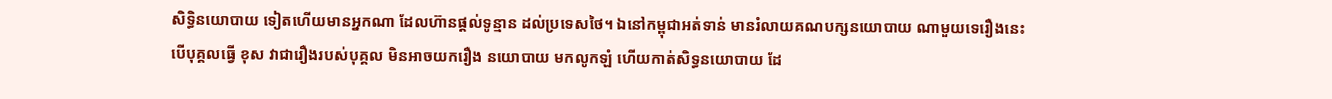សិទ្ធិនយោបាយ ទៀតហើយមានអ្នកណា ដែលហ៊ានផ្តល់ទូន្មាន ដល់ប្រទេសថៃ។ ឯនៅកម្ពុជាអត់ទាន់ មានរំលាយគណបក្សនយោបាយ ណាមួយទេរឿងនេះ បើបុគ្គលធ្វើ ខុស វាជារឿងរបស់បុគ្គល មិនអាចយករឿង នយោបាយ មកលូកឡំ ហើយកាត់សិទ្ធនយោបាយ ដែ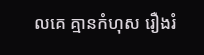លគេ គ្មានកំហុស រឿងរំ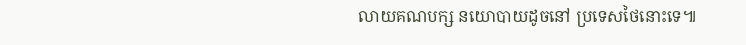លាយគណបក្ស នយោបាយដូចនៅ ប្រទេសថៃនោះទេ៕